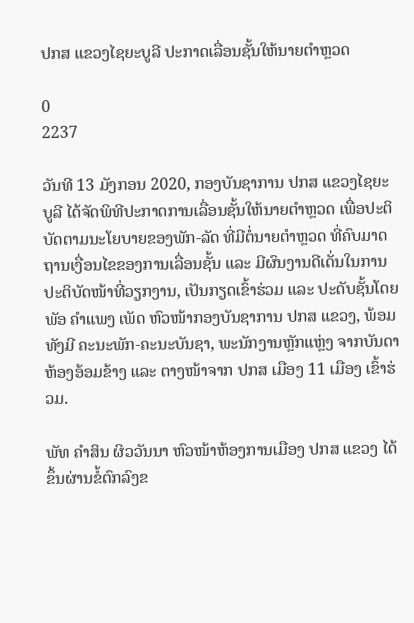ປກສ ແຂວງໄຊຍະບູລີ ປະກາດເລື່ອນຊັ້ນໃຫ້ນາຍຕໍາຫຼວດ

0
2237

ວັນທີ 13 ມັງກອນ 2020, ກອງບັນຊາການ ປກສ ແຂວງໄຊຍະບູລີ ໄດ້ຈັດພິທີປະກາດການເລື່ອນຊັ້ນໃຫ້ນາຍຕໍາຫຼວດ ເພື່ອປະຕິບັດຕາມນະໂຍບາຍຂອງພັກ-ລັດ ທີ່ມີຕໍ່ນາຍຕໍາຫຼວດ ທີ່ຄົບມາດຖານເງື່ອນໄຂຂອງການເລື່ອນຊັ້ນ ແລະ ມີຜົນງານດີເດັ່ນໃນການປະຕິບັດໜ້າທີ່ວຽກງານ, ເປັນກຽດເຂົ້າຮ່ວມ ແລະ ປະດັບຊັ້ນໂດຍ ພັອ ຄໍາແພງ ເພັດ ຫົວໜ້າກອງບັນຊາການ ປກສ ແຂວງ, ພ້ອມທັງມີ ຄະນະພັກ-ຄະນະບັນຊາ, ພະນັກງານຫຼັກແຫຼ່ງ ຈາກບັນດາຫ້ອງອ້ອມຂ້າງ ແລະ ຕາງໜ້າຈາກ ປກສ ເມືອງ 11 ເມືອງ ເຂົ້າຮ່ວມ.

ພັທ ຄໍາສິນ ຜິວວັນນາ ຫົວໜ້າຫ້ອງການເມືອງ ປກສ ແຂວງ ໄດ້ຂຶ້ນຜ່ານຂໍ້ຕົກລົງຂ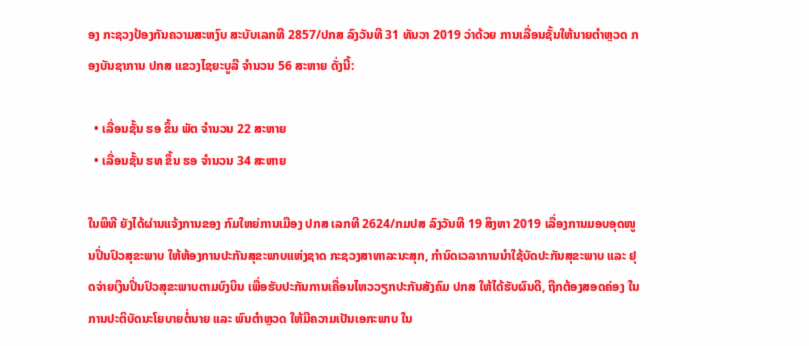ອງ ກະຊວງປ້ອງກັນຄວາມສະຫງົບ ສະບັບເລກທີ 2857/ປກສ ລົງວັນທີ 31 ທັນວາ 2019 ວ່າດ້ວຍ ການເລື່ອນຊັ້ນໃຫ້ນາຍຕໍາຫຼວດ ກອງບັນຊາການ ປກສ ແຂວງໄຊຍະບູລີ ຈໍານວນ 56 ສະຫາຍ ດັ່ງນີ້:

  • ເລື່ອນຊັ້ນ ຮອ ຂຶ້ນ ພັຕ ຈໍານວນ 22 ສະຫາຍ
  • ເລື່ອນຊັ້ນ ຮທ ຂຶ້ນ ຮອ ຈໍານວນ 34 ສະຫາຍ

ໃນພິທີ ຍັງໄດ້ຜ່ານແຈ້ງການຂອງ ກົມໃຫຍ່ການເມືອງ ປກສ ເລກທີ 2624/ກມປສ ລົງວັນທີ 19 ສິງຫາ 2019 ເລື່ອງການມອບອຸດໜູນປິ່ນປົວສຸຂະພາບ ໃຫ້ຫ້ອງການປະກັນສຸຂະພາບແຫ່ງຊາດ ກະຊວງສາທາລະນະສຸກ, ກໍານົດເວລາການນໍາໃຊ້ບັດປະກັນສຸຂະພາບ ແລະ ຢຸດຈ່າຍເງິນປິ່ນປົວສຸຂະພາບຕາມບົງບິນ ເພື່ອຮັບປະກັນການເຄື່ອນໄຫວວຽກປະກັນສັງຄົມ ປກສ ໃຫ້ໄດ້ຮັບຜົນດີ, ຖືກຕ້ອງສອດຄ່ອງ ໃນການປະຕິບັດນະໂຍບາຍຕໍ່ນາຍ ແລະ ພົນຕໍາຫຼວດ ໃຫ້ມີຄວາມເປັນເອກະພາບ ໃນ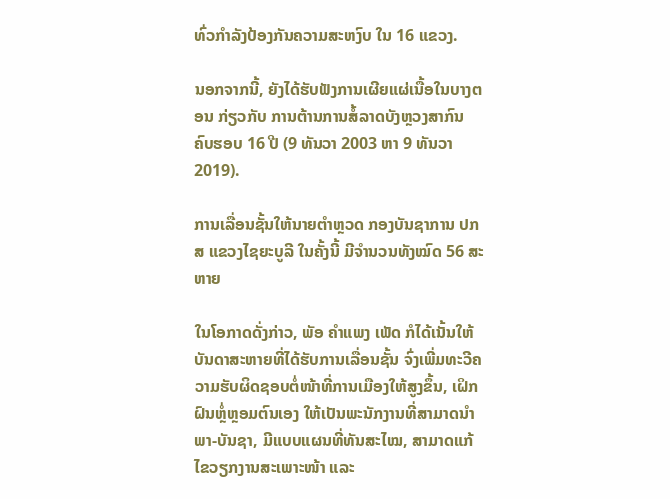ທົ່ວກໍາລັງປ້ອງກັນຄວາມສະຫງົບ ໃນ 16 ແຂວງ.

ນອກຈາກນີ້, ຍັງໄດ້ຮັບຟັງການເຜີຍແຜ່ເນື້ອໃນບາງຕອນ ກ່ຽວກັບ ການຕ້ານການສໍ້ລາດບັງຫຼວງສາກົນ ຄົບຮອບ 16 ປີ (9 ທັນວາ 2003 ຫາ 9 ທັນວາ 2019).

ການເລື່ອນຊັ້ນໃຫ້ນາຍຕໍາຫຼວດ ກອງບັນຊາການ ປກສ ແຂວງໄຊຍະບູລີ ໃນຄັ້ງນີ້ ມີຈໍານວນທັງໝົດ 56 ສະຫາຍ

ໃນໂອກາດດັ່ງກ່າວ, ພັອ ຄໍາແພງ ເພັດ ກໍໄດ້ເນັ້ນໃຫ້ບັນດາສະຫາຍທີ່ໄດ້ຮັບການເລື່ອນຊັ້ນ ຈົ່ງເພີ່ມທະວີຄວາມຮັບຜິດຊອບຕໍ່ໜ້າທີ່ການເມືອງໃຫ້ສູງຂຶ້ນ, ເຝິກຝົນຫຼໍ່ຫຼອມຕົນເອງ ໃຫ້ເປັນພະນັກງານທີ່ສາມາດນໍາພາ-ບັນຊາ, ມີແບບແຜນທີ່ທັນສະໄໝ, ສາມາດແກ້ໄຂວຽກງານສະເພາະໜ້າ ແລະ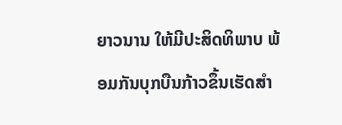ຍາວນານ ໃຫ້ມີປະສິດທິພາບ ພ້ອມກັນບຸກບືນກ້າວຂຶ້ນເຮັດສໍາ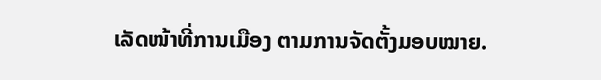ເລັດໜ້າທີ່ການເມືອງ ຕາມການຈັດຕັ້ງມອບໝາຍ.